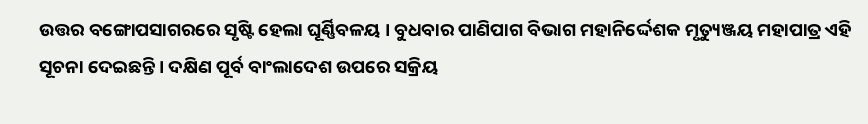ଉତ୍ତର ବଙ୍ଗୋପସାଗରରେ ସୃଷ୍ଟି ହେଲା ଘୂର୍ଣ୍ଣିବଳୟ । ବୁଧବାର ପାଣିପାଗ ବିଭାଗ ମହାନିର୍ଦ୍ଦେଶକ ମୃତ୍ୟୁଞ୍ଜୟ ମହାପାତ୍ର ଏହି ସୂଚନା ଦେଇଛନ୍ତି । ଦକ୍ଷିଣ ପୂର୍ବ ବାଂଲାଦେଶ ଉପରେ ସକ୍ରିୟ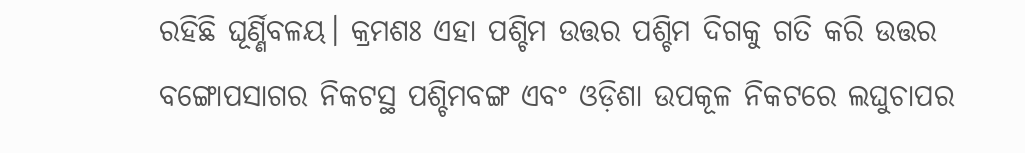ରହିଛି ଘୂର୍ଣ୍ଣିବଳୟ। କ୍ରମଶଃ ଏହା ପଶ୍ଚିମ ଉତ୍ତର ପଶ୍ଚିମ ଦିଗକୁ ଗତି କରି ଉତ୍ତର ବଙ୍ଗୋପସାଗର ନିକଟସ୍ଥ ପଶ୍ଚିମବଙ୍ଗ ଏବଂ ଓଡ଼ିଶା ଉପକୂଳ ନିକଟରେ ଲଘୁଚାପର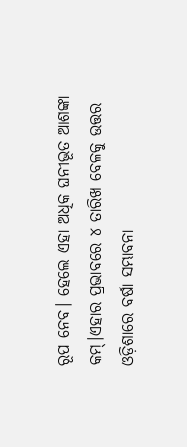ରୂପ ନେବ। ହେଲେ ଏହା ଅଧିକ ଘନୀଭୂତ ଆଶଙ୍କା କମ୍।ଏହାର ପ୍ରଭାବରେ ୪ ତାରିଖ ବେଳକୁ ଉତ୍ତର ଓଡ଼ିଶାରେ ବର୍ଷା ସମ୍ଭାବନା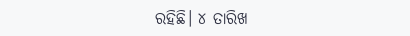ରହିଛି। ୪ ତାରିଖ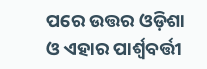ପରେ ଉତ୍ତର ଓଡ଼ିଶା ଓ ଏହାର ପାର୍ଶ୍ଵବର୍ତ୍ତୀ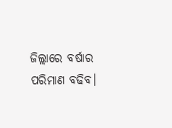ଜିଲ୍ଲାରେ ବର୍ଷାର ପରିମାଣ ବଢିବ।